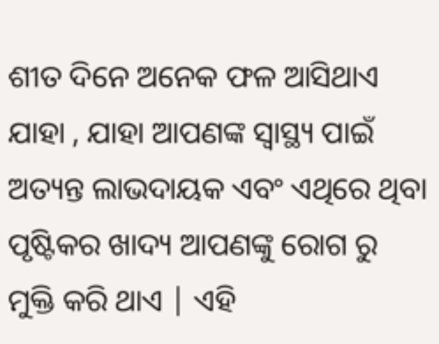ଶୀତ ଦିନେ ଅନେକ ଫଳ ଆସିଥାଏ ଯାହା , ଯାହା ଆପଣଙ୍କ ସ୍ୱାସ୍ଥ୍ୟ ପାଇଁ ଅତ୍ୟନ୍ତ ଲାଭଦାୟକ ଏବଂ ଏଥିରେ ଥିବା ପୃଷ୍ଟିକର ଖାଦ୍ୟ ଆପଣଙ୍କୁ ରୋଗ ରୁ ମୁକ୍ତି କରି ଥାଏ | ଏହି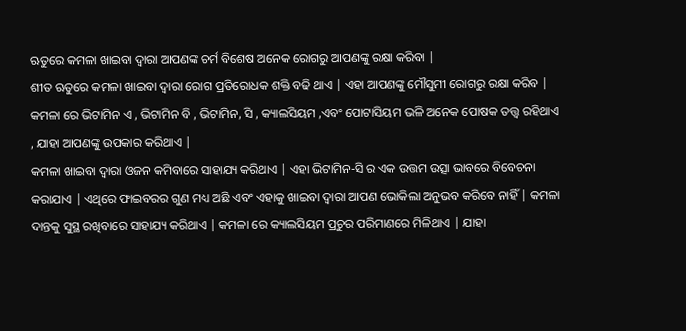ଋତୁରେ କମଳା ଖାଇବା ଦ୍ୱାରା ଆପଣଙ୍କ ଚର୍ମ ବିଶେଷ ଅନେକ ରୋଗରୁ ଆପଣଙ୍କୁ ରକ୍ଷା କରିବା |
ଶୀତ ଋତୁରେ କମଳା ଖାଇବା ଦ୍ୱାରା ରୋଗ ପ୍ରତିରୋଧକ ଶକ୍ତି ବଢି ଥାଏ | ଏହା ଆପଣଙ୍କୁ ମୌସୁମୀ ରୋଗରୁ ରକ୍ଷା କରିବ | କମଳା ରେ ଭିଟାମିନ ଏ , ଭିଟାମିନ ବି , ଭିଟାମିନ, ସି , କ୍ୟାଲସିୟମ ,ଏବଂ ପୋଟାସିୟମ ଭଳି ଅନେକ ପୋଷକ ତତ୍ତ୍ୱ ରହିଥାଏ , ଯାହା ଆପଣଙ୍କୁ ଉପକାର କରିଥାଏ |
କମଳା ଖାଇବା ଦ୍ୱାରା ଓଜନ କମିବାରେ ସାହାଯ୍ୟ କରିଥାଏ | ଏହା ଭିଟାମିନ-ସି ର ଏକ ଉତ୍ତମ ଉତ୍ସା ଭାବରେ ବିବେଚନା କରାଯାଏ | ଏଥିରେ ଫାଇବରର ଗୁଣ ମଧ୍ୟ ଅଛି ଏବଂ ଏହାକୁ ଖାଇବା ଦ୍ୱାରା ଆପଣ ଭୋକିଲା ଅନୁଭବ କରିବେ ନାହିଁ | କମଳା ଦାନ୍ତକୁ ସୁସ୍ଥ ରଖିବାରେ ସାହାଯ୍ୟ କରିଥାଏ | କମଳା ରେ କ୍ୟାଲସିୟମ ପ୍ରଚୁର ପରିମାଣରେ ମିଳିଥାଏ | ଯାହା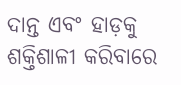ଦାନ୍ତ ଏବଂ ହାଡ଼କୁ ଶକ୍ତିଶାଳୀ କରିବାରେ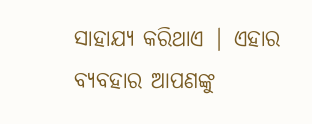ସାହାଯ୍ୟ କରିଥାଏ | ଏହାର ବ୍ୟବହାର ଆପଣଙ୍କୁ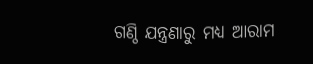ଗଣ୍ଠି ଯନ୍ତ୍ରଣାରୁ ମଧ୍ୟ ଆରାମ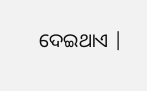ଦେଇଥାଏ |